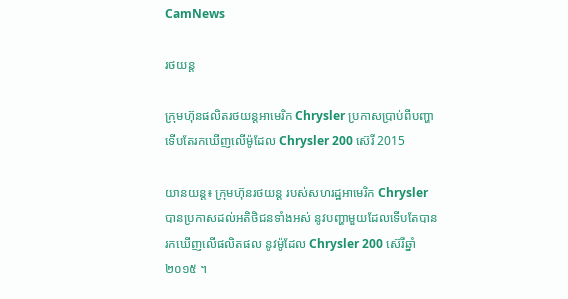CamNews

រថយន្ត

ក្រុមហ៊ុនផលិតរថយន្ដអាមេរិក Chrysler ប្រកាសប្រាប់ពីបញ្ហាទើបតែរកឃើញលើម៉ូដែល Chrysler 200 ស៊េរី 2015

យានយន្ដ៖ ក្រុមហ៊ុនរថយន្ដ របស់សហរដ្ឋអាមេរិក Chrysler បានប្រកាសដល់អតិថិជនទាំងអស់ នូវបញ្ហាមួយដែលទើបតែបាន រកឃើញលើផលិតផល នូវម៉ូដែល Chrysler 200 ស៊េរីឆ្នាំ ២០១៥ ។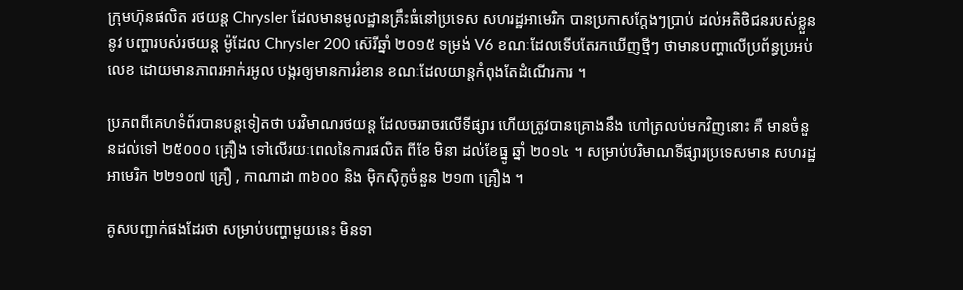ក្រុមហ៊ុនផលិត រថយន្ដ Chrysler ដែលមានមូលដ្ឋានគ្រឹះធំនៅប្រទេស សហរដ្ឋអាមេរិក បានប្រកាសក្ដែងៗប្រាប់ ដល់អតិថិជនរបស់ខ្លួននូវ បញ្ហារបស់រថយន្ដ ម៉ូដែល Chrysler 200 ស៊េរីឆ្នាំ ២០១៥ ទម្រង់ V6 ខណៈដែលទើបតែរកឃើញថ្មីៗ ថាមានបញ្ហាលើប្រព័ន្ធប្រអប់លេខ ដោយមានភាពរអាក់រអូល បង្ករឲ្យមានការរំខាន ខណៈដែលយាន្ដកំពុងតែដំណើរការ ។

ប្រភពពីគេហទំព័របានបន្ដទៀតថា បរវិមាណរថយន្ដ ដែលចររាចរលើទីផ្សារ ហើយត្រូវបានគ្រោងនឹង ហៅត្រលប់មកវិញនោះ គឺ មានចំនួនដល់ទៅ ២៥០០០ គ្រឿង ទៅលើរយៈពេលនៃការផលិត ពីខែ មិនា ដល់ខែធ្នូ ឆ្នាំ ២០១៤ ។ សម្រាប់បរិមាណទីផ្សារប្រទេសមាន សហរដ្ឋអាមេរិក ២២១០៧ គ្រឿ , កាណាដា ៣៦០០ និង ម៉ិកស៊ិកូចំនួន ២១៣ គ្រឿង ។

គូសបញ្ជាក់ផងដែរថា សម្រាប់បញ្ហាមួយនេះ មិនទា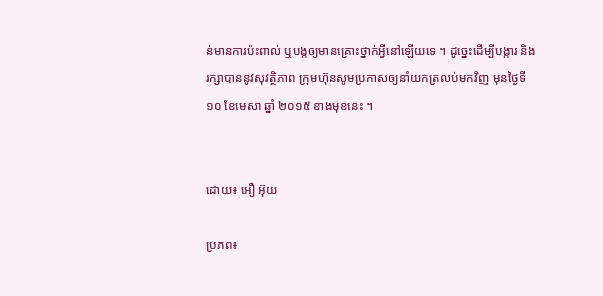ន់មានការប៉ះពាល់ ឬបង្កឲ្យមានគ្រោះថ្នាក់អ្វីនៅឡើយទេ ។ ដូច្នេះដើម្បីបង្ការ និង រក្សាបាននូវសុវត្ថិភាព ក្រុមហ៊ុនសូមប្រកាសឲ្យនាំយកត្រលប់មកវិញ មុនថ្ងៃទី ១០ ខែមេសា ឆ្នាំ ២០១៥ ខាងមុខនេះ ។


ដោយ៖ អឿ អ៊ុយ

ប្រភព៖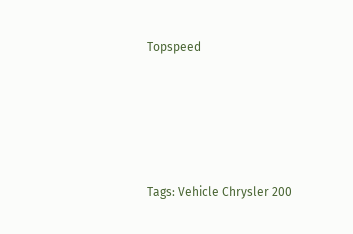Topspeed






Tags: Vehicle Chrysler 200